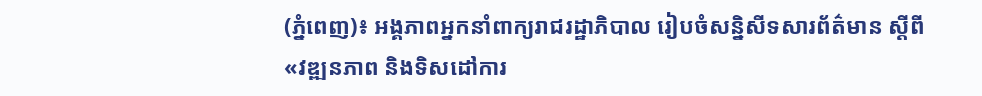(ភ្នំពេញ)៖ អង្គភាពអ្នកនាំពាក្យរាជរដ្ឋាភិបាល រៀបចំសន្និសីទសារព័ត៌មាន ស្ដីពី «វឌ្ឍនភាព និងទិសដៅការ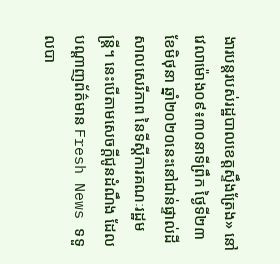ងារបន្ដរបស់រដ្ឋបាលខេត្តស្ទឹងត្រែង» នៅវេលាម៉ោង០៩៖៣០នាទីព្រឹក ថ្ងៃទី២៣ ខែមិថុនា ឆ្នាំ២០២០នេះនៅជាន់ផ្ទាល់ដី សាលសេរីភាព នៃទីស្ដីការគណៈរដ្ឋមន្ដ្រី។ នេះបើតាមសេចក្ដីជូនដំណឹង ដែលបណ្ដាញព័ត៌មាន Fresh News ទទួលបា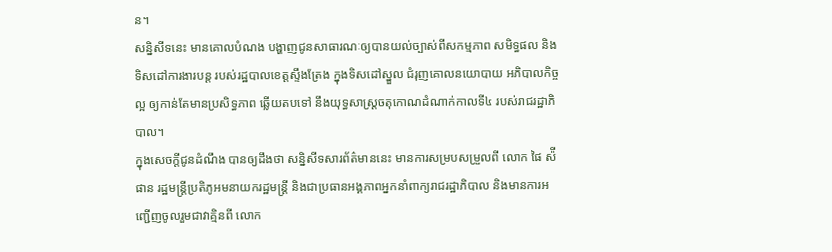ន។
សន្និសីទនេះ មានគោលបំណង បង្ហាញជូនសាធារណៈឲ្យបានយល់ច្បាស់ពីសកម្មភាព សមិទ្ធផល និងទិសដៅការងារបន្ដ របស់រដ្ឋបាលខេត្តស្ទឹងត្រែង ក្នុងទិសដៅស្នួល ជំរុញគោលនយោបាយ អភិបាលកិច្ចល្អ ឲ្យកាន់តែមានប្រសិទ្ធភាព ឆ្លើយតបទៅ នឹងយុទ្ធសាស្ដ្រចតុកោណដំណាក់កាលទី៤ របស់រាជរដ្ឋាភិបាល។
ក្នុងសេចក្ដីជូនដំណឹង បានឲ្យដឹងថា សន្និសីទសារព័ត៌មាននេះ មានការសម្របសម្រួលពី លោក ផៃ ស៉ីផាន រដ្ឋមន្ដ្រីប្រតិភូអមនាយករដ្ឋមន្ដ្រី និងជាប្រធានអង្គភាពអ្នកនាំពាក្យរាជរដ្ឋាភិបាល និងមានការអញ្ជើញចូលរួមជាវាគ្មិនពី លោក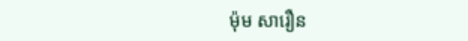ម៉ុម សារឿន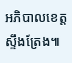អភិបាលខេត្តស្ទឹងត្រែង៕